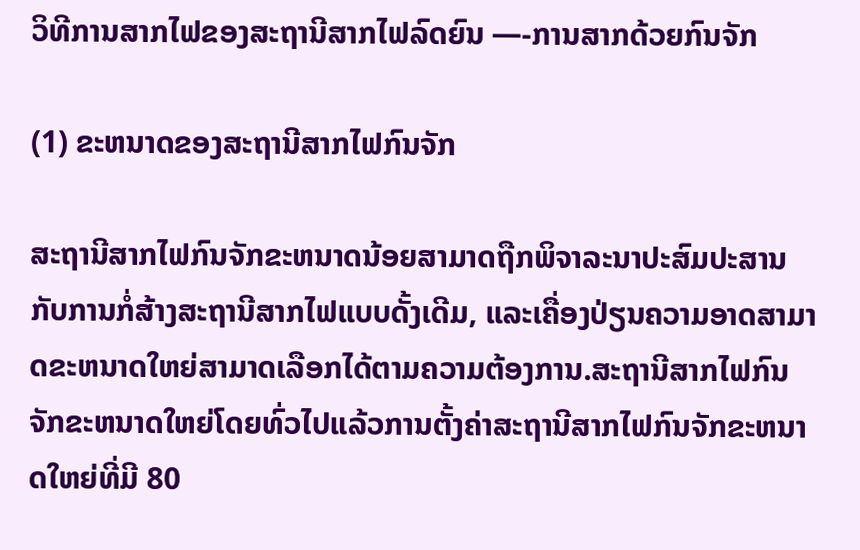ວິທີການສາກໄຟຂອງສະຖານີສາກໄຟລົດຍົນ —-ການສາກດ້ວຍກົນຈັກ

(1) ຂະຫນາດຂອງສະຖານີສາກໄຟກົນຈັກ

ສະຖານີສາກໄຟກົນຈັກຂະຫນາດນ້ອຍສາມາດຖືກພິຈາລະນາປະສົມປະສານກັບການກໍ່ສ້າງສະຖານີສາກໄຟແບບດັ້ງເດີມ, ແລະເຄື່ອງປ່ຽນຄວາມອາດສາມາດຂະຫນາດໃຫຍ່ສາມາດເລືອກໄດ້ຕາມຄວາມຕ້ອງການ.ສະຖານີສາກໄຟກົນຈັກຂະຫນາດໃຫຍ່ໂດຍທົ່ວໄປແລ້ວການຕັ້ງຄ່າສະຖານີສາກໄຟກົນຈັກຂະຫນາດໃຫຍ່ທີ່ມີ 80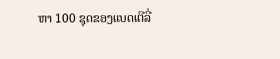ຫາ 100 ຊຸດຂອງແບດເຕີລີ່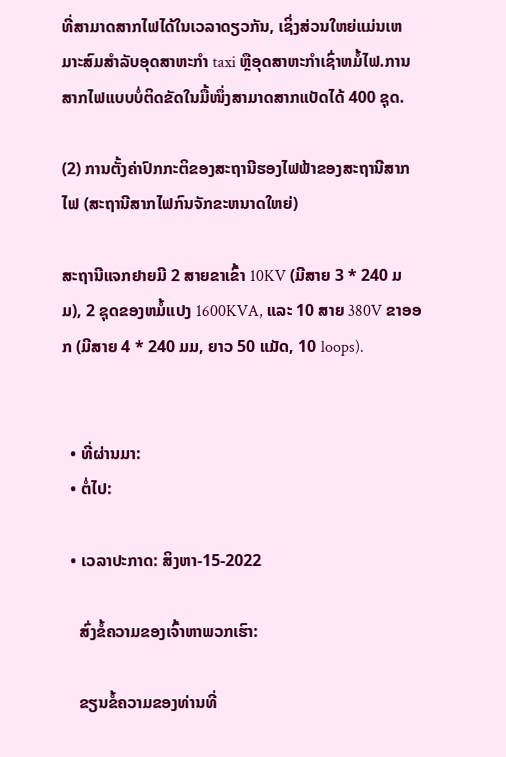ທີ່ສາມາດສາກໄຟໄດ້ໃນເວລາດຽວກັນ, ເຊິ່ງສ່ວນໃຫຍ່ແມ່ນເຫມາະສົມສໍາລັບອຸດສາຫະກໍາ taxi ຫຼືອຸດສາຫະກໍາເຊົ່າຫມໍ້ໄຟ.ການສາກໄຟແບບບໍ່ຕິດຂັດໃນມື້ໜຶ່ງສາມາດສາກແບັດໄດ້ 400 ຊຸດ.

(2) ການຕັ້ງຄ່າປົກກະຕິຂອງສະຖານີຮອງໄຟຟ້າຂອງສະຖານີສາກໄຟ (ສະຖານີສາກໄຟກົນຈັກຂະຫນາດໃຫຍ່)

ສະຖານີແຈກຢາຍມີ 2 ສາຍຂາເຂົ້າ 10KV (ມີສາຍ 3 * 240 ມມ), 2 ຊຸດຂອງຫມໍ້ແປງ 1600KVA, ແລະ 10 ສາຍ 380V ຂາອອກ (ມີສາຍ 4 * 240 ມມ, ຍາວ 50 ແມັດ, 10 loops).


  • ທີ່ຜ່ານມາ:
  • ຕໍ່ໄປ:

  • ເວລາປະກາດ: ສິງຫາ-15-2022

    ສົ່ງຂໍ້ຄວາມຂອງເຈົ້າຫາພວກເຮົາ:

    ຂຽນຂໍ້ຄວາມຂອງທ່ານທີ່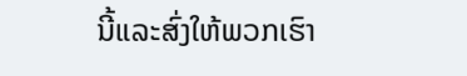ນີ້ແລະສົ່ງໃຫ້ພວກເຮົາ